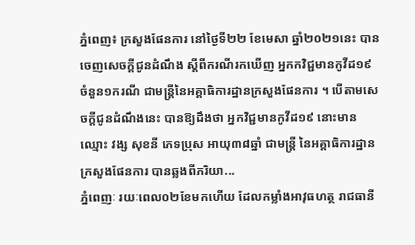ភ្នំពេញ៖ ក្រសួងផែនការ នៅថ្ងៃទី២២ ខែមេសា ឆ្នាំ២០២១នេះ បានចេញសេចក្ដីជូនដំណឹង ស្ដីពីករណីរកឃើញ អ្នកកវិជ្ជមានកូវីដ១៩ ចំនួន១ករណី ជាមន្រ្តីនៃអគ្គាធិការដ្ឋានក្រសួងផែនការ ។ បើតាមសេចក្ដីជូនដំណឹងនេះ បានឱ្យដឹងថា អ្នកវិជ្ជមានកូវីដ១៩ នោះមានឈ្មោះ វង្ស សុខនី ភេទប្រុស អាយុ៣៨ឆ្នាំ ជាមន្រ្តី នៃអគ្គាធិការដ្ឋានក្រសួងផែនការ បានឆ្លងពីភរិយា...
ភ្នំពេញៈ រយៈពេល០២ខែមកហើយ ដែលកម្លាំងអាវុធហត្ថ រាជធានី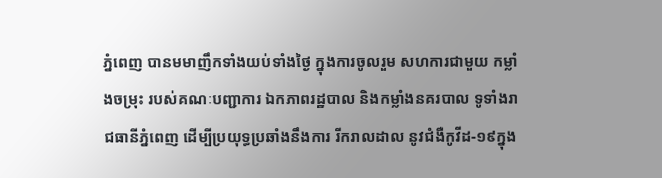ភ្នំពេញ បានមមាញឹកទាំងយប់ទាំងថ្ងៃ ក្នុងការចូលរួម សហការជាមួយ កម្លាំងចម្រុះ របស់គណៈបញ្ជាការ ឯកភាពរដ្ឋបាល និងកម្លាំងនគរបាល ទូទាំងរាជធានីភ្នំពេញ ដើម្បីប្រយុទ្ធប្រឆាំងនឹងការ រីករាលដាល នូវជំងឺកូវីដ-១៩ក្នុង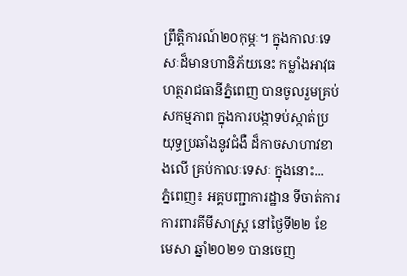ព្រឹត្តិការណ៍២០កុម្ភៈ។ ក្នុងកាលៈទេសៈដ៏មានហានិភ័យនេះ កម្លាំងអាវុធហត្ថរាជធានីភ្នំពេញ បានចូលរួមគ្រប់សកម្មភាព ក្នុងការបង្កាទប់ស្កាត់ប្រយុទ្ធប្រឆាំងនូវជំងឺ ដ៏កាចសាហាវខាងលើ គ្រប់កាលៈទេសៈ ក្នុងនោះ...
ភ្នំពេញ៖ អគ្គបញ្ជាការដ្ឋាន ទីចាត់ការការពារគីមីសាស្រ្ត នៅថ្ងៃទី២២ ខែមេសា ឆ្នាំ២០២១ បានចេញ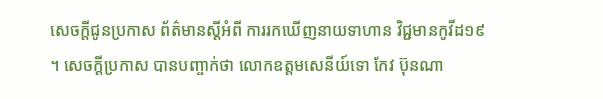សេចក្ដីជូនប្រកាស ព័ត៌មានស្ដីអំពី ការរកឃើញនាយទាហាន វិជ្ជមានកូវីដ១៩ ។ សេចក្ដីប្រកាស បានបញ្ចាក់ថា លោកឧត្ដមសេនីយ៍ទោ កែវ ប៊ុនណា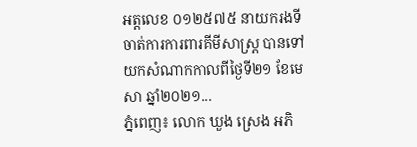អត្តលេខ ០១២៥៧៥ នាយករងទីចាត់ការការពារគីមីសាស្រ្ត បានទៅយកសំណាកកាលពីថ្ងៃទី២១ ខែមេសា ឆ្នាំ២០២១...
ភ្នំពេញ៖ លោក ឃួង ស្រេង អភិ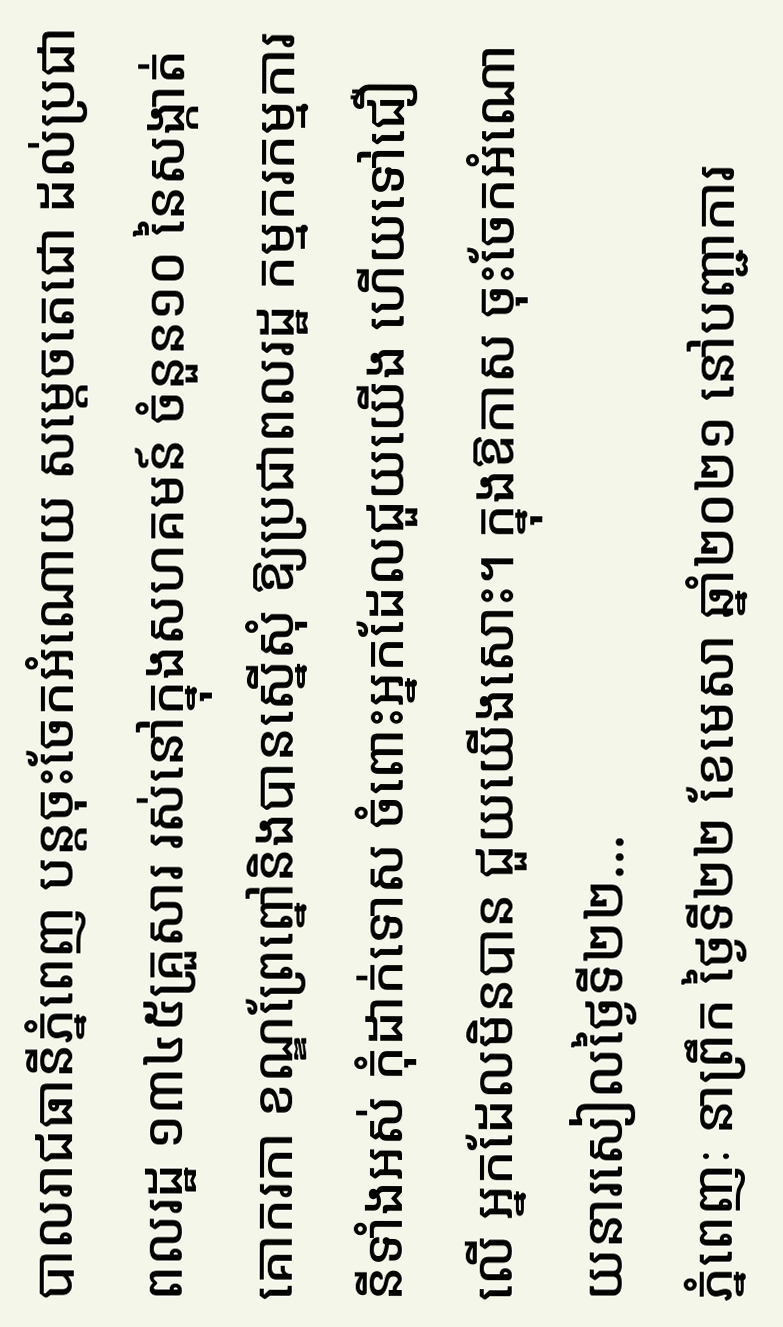បាលរាជធានីភ្នំពេញ បន្តចុះចែកអំណោយ សម្ដេចតេជោ ដល់ប្រជាពលរដ្ឋ ១៣៤៥គ្រួសារ រស់នៅក្នុងសហគមន៍ ចំនួន១០ នៃសង្កាត់គោករកា ខណ្ឌព្រែព្នៅនិងបានស្នើសុំ ឱ្យប្រជាពលរដ្ឋ កម្មករកម្មការនីទាំងអស់ កុំដាក់ទោស ចំពោះអ្នកដែលជួយយើង ហើយទៅជឿលើ អ្នកដែលមិនបាន ជួយយើងសោះ។ ក្នុងឱកាស ចុះចែកអំណោយនារសៀលថ្ងៃទី២២...
ភ្នំពេញៈ នាព្រឹក ថ្ងៃទី២២ ខែមេសា ឆ្នាំ២០២១ នៅបញ្ជាការ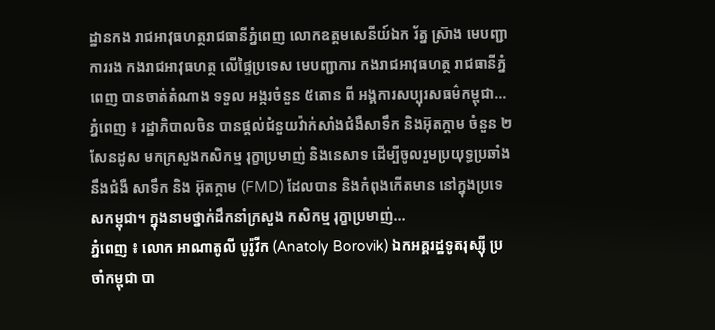ដ្ឋានកង រាជអាវុធហត្ថរាជធានីភ្នំពេញ លោកឧត្តមសេនីយ៍ឯក រ័ត្ន ស្រ៊ាង មេបញ្ជាការរង កងរាជអាវុធហត្ថ លើផ្ទៃប្រទេស មេបញ្ជាការ កងរាជអាវុធហត្ថ រាជធានីភ្នំពេញ បានចាត់តំណាង ទទួល អង្ករចំនួន ៥តោន ពី អង្គការសប្បុរសធម៌កម្ពុជា...
ភ្នំពេញ ៖ រដ្ឋាភិបាលចិន បានផ្ដល់ជំនួយវ៉ាក់សាំងជំងឺសាទឹក និងអ៊ុតក្តាម ចំនួន ២សែនដូស មកក្រសួងកសិកម្ម រុក្ខាប្រមាញ់ និងនេសាទ ដើម្បីចូលរួមប្រយុទ្ធប្រឆាំង នឹងជំងឺ សាទឹក និង អ៊ុតក្តាម (FMD) ដែលបាន និងកំពុងកើតមាន នៅក្នុងប្រទេសកម្ពុជា។ ក្នុងនាមថ្នាក់ដឹកនាំក្រសួង កសិកម្ម រុក្ខាប្រមាញ់...
ភ្នំពេញ ៖ លោក អាណាតូលី បូរ៉ូវីក (Anatoly Borovik) ឯកអគ្គរដ្ឋទូតរុស្ស៊ី ប្រចាំកម្ពុជា បា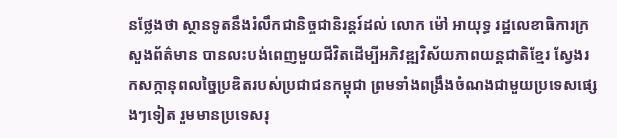នថ្លែងថា ស្ថានទូតនឹងរំលឹកជានិច្ចជានិរន្តរ៍ដល់ លោក ម៉ៅ អាយុទ្ធ រដ្ឋលេខាធិការក្រសួងព័ត៌មាន បានលះបង់ពេញមួយជីវិតដើម្បីអភិវឌ្ឍវិស័យភាពយន្តជាតិខ្មែរ ស្វែងរកសក្កានុពលច្នៃប្រឌិតរបស់ប្រជាជនកម្ពុជា ព្រមទាំងពង្រឹងចំណងជាមួយប្រទេសផ្សេងៗទៀត រួមមានប្រទេសរុ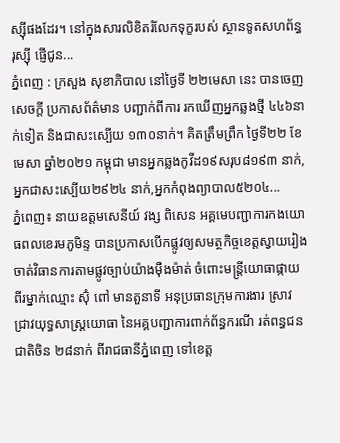ស្ស៊ីផងដែរ។ នៅក្នុងសារលិខិតរំលែកទុក្ខរបស់ ស្ថានទូតសហព័ន្ធរុស្ស៊ី ផ្ញើជូន...
ភ្នំពេញ : ក្រសួង សុខាភិបាល នៅថ្ងៃទី ២២មេសា នេះ បានចេញសេចក្ដី ប្រកាសព័ត៌មាន បញ្ជាក់ពីការ រកឃើញអ្នកឆ្លងថ្មី ៤៤៦នាក់ទៀត និងជាសះស្បើយ ១៣០នាក់។ គិតត្រឹមព្រឹក ថ្ងៃទី២២ ខែមេសា ឆ្នាំ២០២១ កម្ពុជា មានអ្នកឆ្លងកូវីដ១៩សរុប៨១៩៣ នាក់,អ្នកជាសះស្បើយ២៩២៤ នាក់,អ្នកកំពុងព្យាបាល៥២០៤...
ភ្នំពេញ៖ នាយឧត្តមសេនីយ៍ វង្ស ពិសេន អគ្គមេបញ្ជាការកងយោធពលខេរមភូមិន្ទ បានប្រកាសបើកផ្លូវឲ្យសមត្ថកិច្ចខេត្ដស្វាយរៀង ចាត់វិធានការតាមផ្លូវច្បាប់យ៉ាងម៉ឺងម៉ាត់ ចំពោះមន្ដ្រីយោធាផ្កាយពីរម្នាក់ឈ្មោះ ស៊ុំ ពៅ មានតួនាទី អនុប្រធានក្រុមការងារ ស្រាវជ្រាវយុទ្ធសាស្ដ្រយោធា នៃអគ្គបញ្ជាការពាក់ព័ន្ធករណី រត់ពន្ធជនជាតិចិន ២៨នាក់ ពីរាជធានីភ្នំពេញ ទៅខេត្ត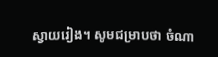ស្វាយរៀង។ សូមជម្រាបថា ចំណា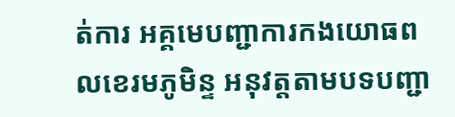ត់ការ អគ្គមេបញ្ជាការកងយោធពលខេរមភូមិន្ទ អនុវត្តតាមបទបញ្ជា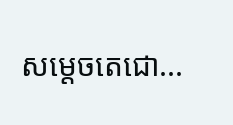សម្ដេចតេជោ...